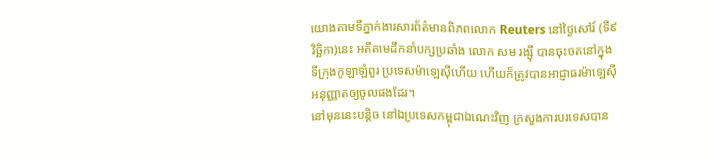យោងតាមទីភ្នាក់ងារសារព័ត៌មានពិភពលោក Reuters នៅថ្ងៃសៅរ៍ (ទី៩ វិច្ឆិកា)នេះ អតីតមេដឹកនាំបក្សប្រឆាំង លោក សម រង្ស៊ី បានចុះចតនៅក្នុងទីក្រុងកូឡាឡំពួរ ប្រទេសម៉ាឡេស៊ីហើយ ហើយក៏ត្រូវបានអាជ្ញាធរម៉ាឡេស៊ីអនុញ្ញាតឲ្យចូលផងដែរ។
នៅមុននេះបន្តិច នៅឯប្រទេសកម្ពុជាឯណេះវិញ ក្រសួងការបរទេសបាន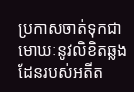ប្រកាសចាត់ទុកជាមោឃៈនូវលិខិតឆ្លងដែនរបស់អតីត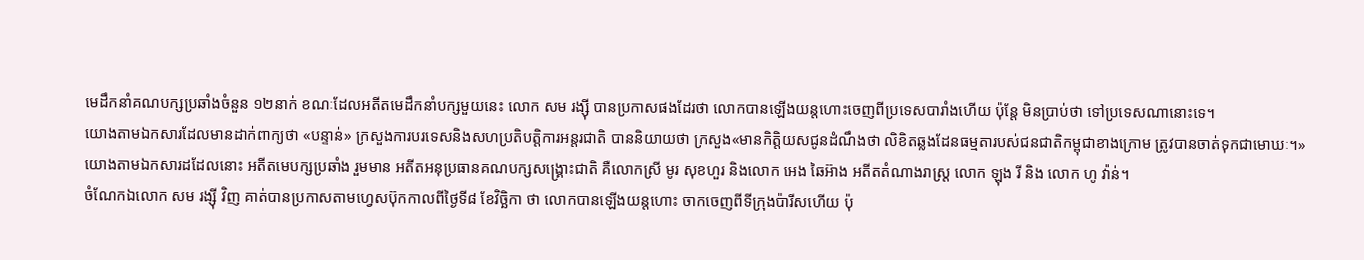មេដឹកនាំគណបក្សប្រឆាំងចំនួន ១២នាក់ ខណៈដែលអតីតមេដឹកនាំបក្សមួយនេះ លោក សម រង្ស៊ី បានប្រកាសផងដែរថា លោកបានឡើងយន្តហោះចេញពីប្រទេសបារាំងហើយ ប៉ុន្តែ មិនប្រាប់ថា ទៅប្រទេសណានោះទេ។
យោងតាមឯកសារដែលមានដាក់ពាក្យថា «បន្ទាន់» ក្រសួងការបរទេសនិងសហប្រតិបត្តិការអន្តរជាតិ បាននិយាយថា ក្រសួង«មានកិត្តិយសជូនដំណឹងថា លិខិតឆ្លងដែនធម្មតារបស់ជនជាតិកម្ពុជាខាងក្រោម ត្រូវបានចាត់ទុកជាមោឃៈ។»
យោងតាមឯកសារដដែលនោះ អតីតមេបក្សប្រឆាំង រួមមាន អតីតអនុប្រធានគណបក្សសង្រ្គោះជាតិ គឺលោកស្រី មូរ សុខហួរ និងលោក អេង ឆៃអ៊ាង អតីតតំណាងរាស្រ្ត លោក ឡុង រី និង លោក ហូ វ៉ាន់។
ចំណែកឯលោក សម រង្ស៊ី វិញ គាត់បានប្រកាសតាមហ្វេសប៊ុកកាលពីថ្ងៃទី៨ ខែវិច្ឆិកា ថា លោកបានឡើងយន្តហោះ ចាកចេញពីទីក្រុងប៉ារីសហើយ ប៉ុ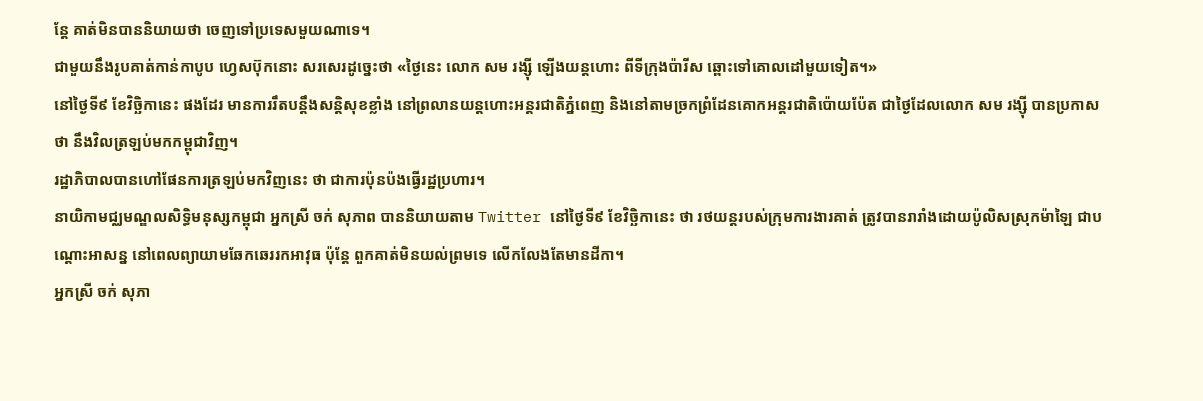ន្តែ គាត់មិនបាននិយាយថា ចេញទៅប្រទេសមួយណាទេ។
ជាមួយនឹងរូបគាត់កាន់កាបូប ហ្វេសប៊ុកនោះ សរសេរដូច្នេះថា «ថ្ងៃនេះ លោក សម រង្ស៊ី ឡើងយន្តហោះ ពីទីក្រុងប៉ារីស ឆ្ពោះទៅគោលដៅមួយទៀត។»
នៅថ្ងៃទី៩ ខែវិច្ឆិកានេះ ផងដែរ មានការរឹតបន្តឹងសន្តិសុខខ្លាំង នៅព្រលានយន្តហោះអន្តរជាតិភ្នំពេញ និងនៅតាមច្រកព្រំដែនគោកអន្តរជាតិប៉ោយប៉ែត ជាថ្ងៃដែលលោក សម រង្ស៊ី បានប្រកាសថា នឹងវិលត្រឡប់មកកម្ពុជាវិញ។
រដ្ឋាភិបាលបានហៅផែនការត្រឡប់មកវិញនេះ ថា ជាការប៉ុនប៉ងធ្វើរដ្ឋប្រហារ។
នាយិកាមជ្ឈមណ្ឌលសិទ្ធិមនុស្សកម្ពុជា អ្នកស្រី ចក់ សុភាព បាននិយាយតាម Twitter នៅថ្ងៃទី៩ ខែវិច្ឆិកានេះ ថា រថយន្តរបស់ក្រុមការងារគាត់ ត្រូវបានរារាំងដោយប៉ូលិសស្រុកម៉ាឡៃ ជាបណ្តោះអាសន្ន នៅពេលព្យាយាមឆែកឆេររកអាវុធ ប៉ុន្តែ ពួកគាត់មិនយល់ព្រមទេ លើកលែងតែមានដីកា។
អ្នកស្រី ចក់ សុភា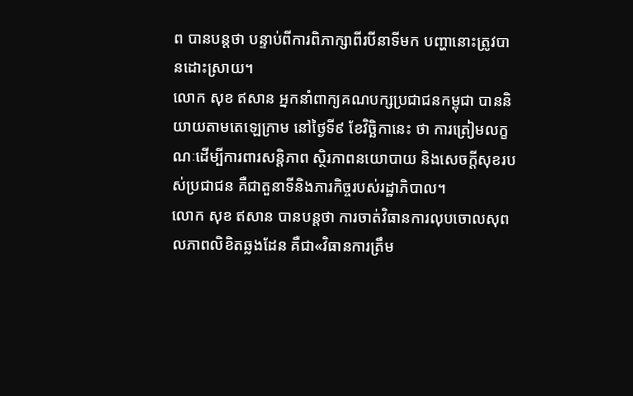ព បានបន្តថា បន្ទាប់ពីការពិភាក្សាពីរបីនាទីមក បញ្ហានោះត្រូវបានដោះស្រាយ។
លោក សុខ ឥសាន អ្នកនាំពាក្យគណបក្សប្រជាជនកម្ពុជា បាននិយាយតាមតេឡេក្រាម នៅថ្ងៃទី៩ ខែវិច្ឆិកានេះ ថា ការត្រៀមលក្ខណៈដើម្បីការពារសន្តិភាព ស្ថិរភាពនយោបាយ និងសេចក្តីសុខរបស់ប្រជាជន គឺជាតួនាទីនិងភារកិច្ចរបស់រដ្ឋាភិបាល។
លោក សុខ ឥសាន បានបន្តថា ការចាត់វិធានការលុបចោលសុពលភាពលិខិតឆ្លងដែន គឺជា«វិធានការត្រឹម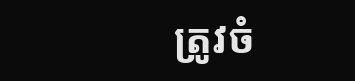ត្រូវចំ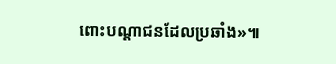ពោះបណ្តាជនដែលប្រឆាំង»៕